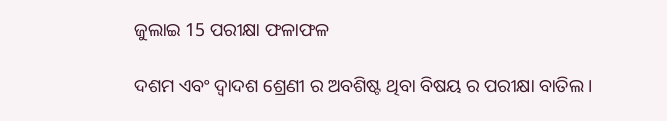ଜୁଲାଇ 15 ପରୀକ୍ଷା ଫଳାଫଳ

ଦଶମ ଏବଂ ଦ୍ୱାଦଶ ଶ୍ରେଣୀ ର ଅବଶିଷ୍ଟ ଥିବା ବିଷୟ ର ପରୀକ୍ଷା ବାତିଲ ।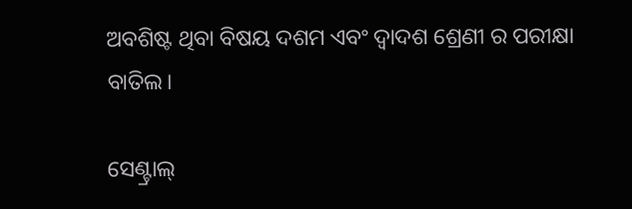ଅବଶିଷ୍ଟ ଥିବା ବିଷୟ ଦଶମ ଏବଂ ଦ୍ୱାଦଶ ଶ୍ରେଣୀ ର ପରୀକ୍ଷା ବାତିଲ।

ସେଣ୍ଟ୍ରାଲ୍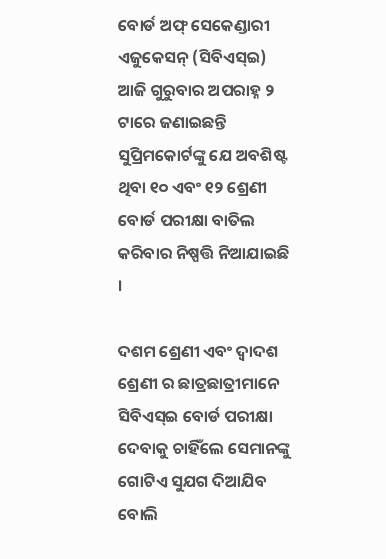ବୋର୍ଡ ଅଫ୍ ସେକେଣ୍ଡାରୀ ଏଜୁକେସନ୍ (ସିବିଏସ୍ଇ) ଆଜି ଗୁରୁବାର ଅପରାହ୍ନ ୨ ଟାରେ ଜଣାଇଛନ୍ତି ସୁପ୍ରିମକୋର୍ଟଙ୍କୁ ଯେ ଅବଶିଷ୍ଟ ଥିବା ୧୦ ଏବଂ ୧୨ ଶ୍ରେଣୀ ବୋର୍ଡ ପରୀକ୍ଷା ବାତିଲ କରିବାର ନିଷ୍ପତ୍ତି ନିଆଯାଇଛି ।

ଦଶମ ଶ୍ରେଣୀ ଏବଂ ଦ୍ୱାଦଶ ଶ୍ରେଣୀ ର ଛାତ୍ରଛାତ୍ରୀମାନେ ସିବିଏସ୍ଇ ବୋର୍ଡ ପରୀକ୍ଷା ଦେବାକୁ ଚାହିଁଲେ ସେମାନଙ୍କୁ ଗୋଟିଏ ସୁଯଗ ଦିଆଯିବ ବୋଲି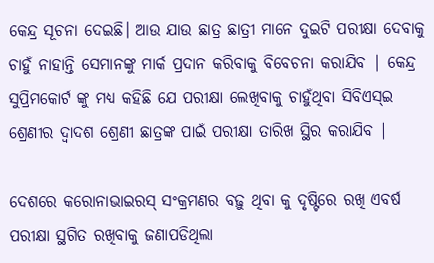କେନ୍ଦ୍ର ସୂଚନା ଦେଇଛି। ଆଉ ଯାଉ ଛାତ୍ର ଛାତ୍ରୀ ମାନେ ଦୁଇଟି ପରୀକ୍ଷା ଦେବାକୁ ଚାହୁଁ ନାହାନ୍ତି ସେମାନଙ୍କୁ ମାର୍କ ପ୍ରଦାନ କରିବାକୁ ବିବେଚନା କରାଯିବ | କେନ୍ଦ୍ର ସୁପ୍ରିମକୋର୍ଟ ଙ୍କୁ ମଧ୍ୟ କହିଛି ଯେ ପରୀକ୍ଷା ଲେଖିବାକୁ ଚାହୁଁଥିବା ସିବିଏସ୍ଇ ଶ୍ରେଣୀର ଦ୍ୱାଦଶ ଶ୍ରେଣୀ ଛାତ୍ରଙ୍କ ପାଇଁ ପରୀକ୍ଷା ତାରିଖ ସ୍ଥିର କରାଯିବ |

ଦେଶରେ କରୋନାଭାଇରସ୍ ସଂକ୍ରମଣର ବଢ଼ୁ ଥିବା କୁ ଦୃଷ୍ଟିରେ ରଖି ଏବର୍ଷ ପରୀକ୍ଷା ସ୍ଥଗିତ ରଖିବାକୁ ଜଣାପଡିଥିଲା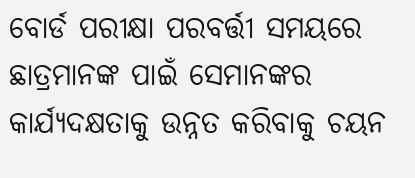ବୋର୍ଡ ପରୀକ୍ଷା ପରବର୍ତ୍ତୀ ସମୟରେ ଛାତ୍ରମାନଙ୍କ ପାଇଁ ସେମାନଙ୍କର କାର୍ଯ୍ୟଦକ୍ଷତାକୁ ଉନ୍ନତ କରିବାକୁ ଚୟନ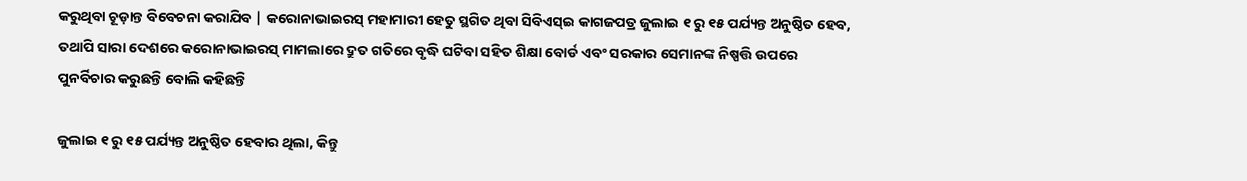କରୁଥିବା ଚୂଡ଼ାନ୍ତ ବିବେଚନା କରାଯିବ | କରୋନାଭାଇରସ୍ ମହାମାରୀ ହେତୁ ସ୍ଥଗିତ ଥିବା ସିବିଏସ୍ଇ କାଗଜପତ୍ର ଜୁଲାଇ ୧ ରୁ ୧୫ ପର୍ଯ୍ୟନ୍ତ ଅନୁଷ୍ଠିତ ହେବ, ତଥାପି ସାରା ଦେଶରେ କରୋନାଭାଇରସ୍ ମାମଲାରେ ଦ୍ରୁତ ଗତିରେ ବୃଦ୍ଧି ଘଟିବା ସହିତ ଶିକ୍ଷା ବୋର୍ଡ ଏବଂ ସରକାର ସେମାନଙ୍କ ନିଷ୍ପତ୍ତି ଉପରେ ପୁନର୍ବିଚାର କରୁଛନ୍ତି ବୋଲି କହିଛନ୍ତି

ଜୁଲାଇ ୧ ରୁ ୧୫ ପର୍ଯ୍ୟନ୍ତ ଅନୁଷ୍ଠିତ ହେବାର ଥିଲା, କିନ୍ତୁ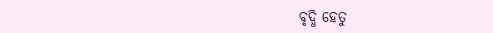ବୃଦ୍ଧି ହେତୁ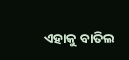ଏହାକୁ ବାତିଲ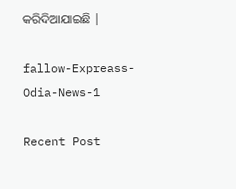କରିଦିଆଯାଇଛି |

fallow-Expreass-Odia-News-1

Recent Post